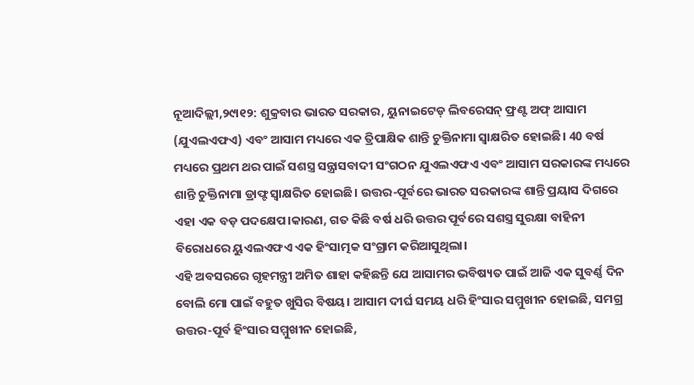ନୂଆଦିଲ୍ଲୀ,୨୯ା୧୨: ଶୁକ୍ରବାର ଭାରତ ସରକାର, ୟୁନାଇଟେଡ୍ ଲିବରେସନ୍ ଫ୍ରଣ୍ଟ ଅଫ୍ ଆସାମ (ଯୁଏଲଏଫଏ) ଏବଂ ଆସାମ ମଧ୍ୟରେ ଏକ ତ୍ରିପାକ୍ଷିକ ଶାନ୍ତି ଚୁକ୍ତିନାମା ସ୍ୱାକ୍ଷରିତ ହୋଇଛି। 40 ବର୍ଷ ମଧ୍ୟରେ ପ୍ରଥମ ଥର ପାଇଁ ସଶସ୍ତ୍ର ସନ୍ତ୍ରାସବାଦୀ ସଂଗଠନ ଯୁଏଲଏଫଏ ଏବଂ ଆସାମ ସରକାରଙ୍କ ମଧ୍ୟରେ ଶାନ୍ତି ଚୁକ୍ତିନାମା ଡ୍ରାଫ୍ଟ ସ୍ୱାକ୍ଷରିତ ହୋଇଛି। ଉତ୍ତର-ପୂର୍ବରେ ଭାରତ ସରକାରଙ୍କ ଶାନ୍ତି ପ୍ରୟାସ ଦିଗରେ ଏହା ଏକ ବଡ଼ ପଦକ୍ଷେପ।କାରଣ, ଗତ କିଛି ବର୍ଷ ଧରି ଉତ୍ତର ପୂର୍ବରେ ସଶସ୍ତ୍ର ସୁରକ୍ଷା ବାହିନୀ ବିରୋଧରେ ୟୁଏଲଏଫଏ ଏକ ହିଂସାତ୍ମକ ସଂଗ୍ରାମ କରିଆସୁଥିଲା।
ଏହି ଅବସରରେ ଗୃହମନ୍ତ୍ରୀ ଅମିତ ଶାହା କହିଛନ୍ତି ଯେ ଆସାମର ଭବିଷ୍ୟତ ପାଇଁ ଆଜି ଏକ ସୁବର୍ଣ୍ଣ ଦିନ ବୋଲି ମୋ ପାଇଁ ବହୁତ ଖୁସିର ବିଷୟ। ଆସାମ ଦୀର୍ଘ ସମୟ ଧରି ହିଂସାର ସମ୍ମୁଖୀନ ହୋଇଛି, ସମଗ୍ର ଉତ୍ତର-ପୂର୍ବ ହିଂସାର ସମ୍ମୁଖୀନ ହୋଇଛି,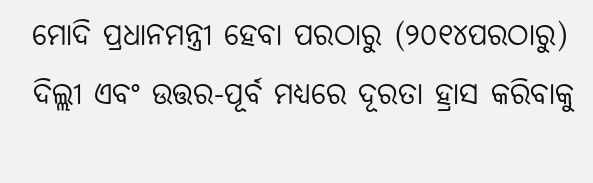ମୋଦି ପ୍ରଧାନମନ୍ତ୍ରୀ ହେବା ପରଠାରୁ (୨୦୧୪ପରଠାରୁ) ଦିଲ୍ଲୀ ଏବଂ ଉତ୍ତର-ପୂର୍ବ ମଧ୍ୟରେ ଦୂରତା ହ୍ରାସ କରିବାକୁ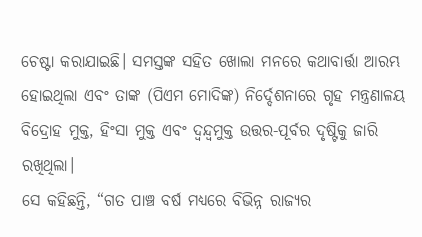ଚେଷ୍ଟା କରାଯାଇଛି। ସମସ୍ତଙ୍କ ସହିତ ଖୋଲା ମନରେ କଥାବାର୍ତ୍ତା ଆରମ୍ଭ ହୋଇଥିଲା ଏବଂ ତାଙ୍କ (ପିଏମ ମୋଦିଙ୍କ) ନିର୍ଦ୍ଦେଶନାରେ ଗୃହ ମନ୍ତ୍ରଣାଳୟ ବିଦ୍ରୋହ ମୁକ୍ତ, ହିଂସା ମୁକ୍ତ ଏବଂ ଦ୍ୱନ୍ଦ୍ୱମୁକ୍ତ ଉତ୍ତର-ପୂର୍ବର ଦୃଷ୍ଟିକୁ ଜାରି ରଖିଥିଲା।
ସେ କହିଛନ୍ତି, “ଗତ ପାଞ୍ଚ ବର୍ଷ ମଧ୍ୟରେ ବିଭିନ୍ନ ରାଜ୍ୟର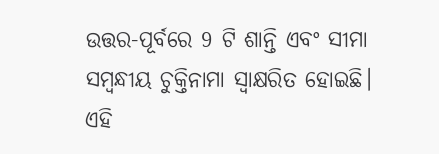ଉତ୍ତର-ପୂର୍ବରେ 9 ଟି ଶାନ୍ତି ଏବଂ ସୀମା ସମ୍ବନ୍ଧୀୟ ଚୁକ୍ତିନାମା ସ୍ୱାକ୍ଷରିତ ହୋଇଛି। ଏହି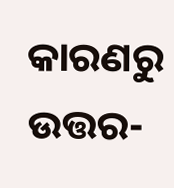କାରଣରୁ ଉତ୍ତର-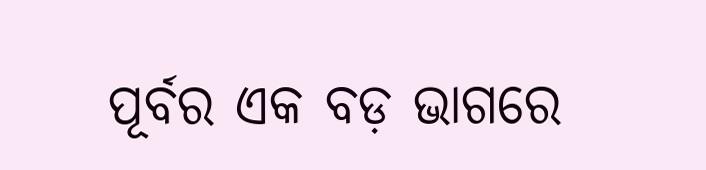ପୂର୍ବର ଏକ ବଡ଼ ଭାଗରେ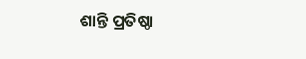ଶାନ୍ତି ପ୍ରତିଷ୍ଠା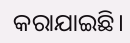କରାଯାଇଛି।